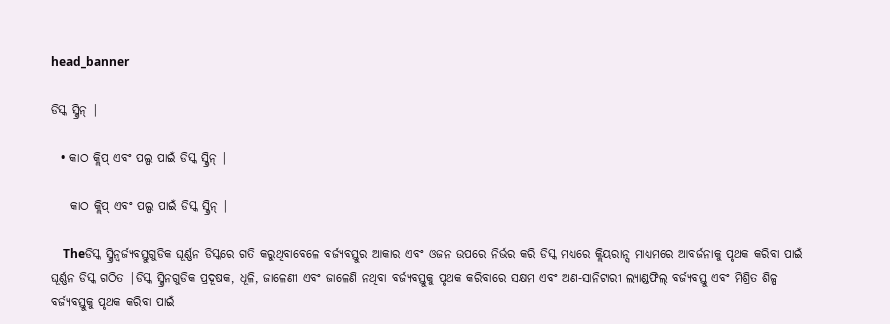head_banner

ଡିସ୍କ ସ୍କ୍ରିନ୍ |

  • କାଠ କ୍ଲିପ୍ ଏବଂ ପଲ୍ପ ପାଇଁ ଡିସ୍କ ସ୍କ୍ରିନ୍ |

    କାଠ କ୍ଲିପ୍ ଏବଂ ପଲ୍ପ ପାଇଁ ଡିସ୍କ ସ୍କ୍ରିନ୍ |

    Theଡିସ୍କ ସ୍କ୍ରିନ୍ବର୍ଜ୍ୟବସ୍ତୁଗୁଡିକ ଘୂର୍ଣ୍ଣନ ଡିସ୍କରେ ଗତି କରୁଥିବାବେଳେ ବର୍ଜ୍ୟବସ୍ତୁର ଆକାର ଏବଂ ଓଜନ ଉପରେ ନିର୍ଭର କରି ଡିସ୍କ ମଧ୍ୟରେ କ୍ଲିୟରାନ୍ସ ମାଧ୍ୟମରେ ଆବର୍ଜନାକୁ ପୃଥକ କରିବା ପାଇଁ ଘୂର୍ଣ୍ଣନ ଡିସ୍କ ଗଠିତ |ଡିସ୍କ ସ୍କ୍ରିନଗୁଡିକ ପ୍ରଦୂଷକ, ଧୂଳି, ଜାଳେଣୀ ଏବଂ ଜାଳେଣି ନଥିବା ବର୍ଜ୍ୟବସ୍ତୁକୁ ପୃଥକ କରିବାରେ ସକ୍ଷମ ଏବଂ ଅଣ-ସାନିଟାରୀ ଲ୍ୟାଣ୍ଡଫିଲ୍ ବର୍ଜ୍ୟବସ୍ତୁ ଏବଂ ମିଶ୍ରିତ ଶିଳ୍ପ ବର୍ଜ୍ୟବସ୍ତୁକୁ ପୃଥକ କରିବା ପାଇଁ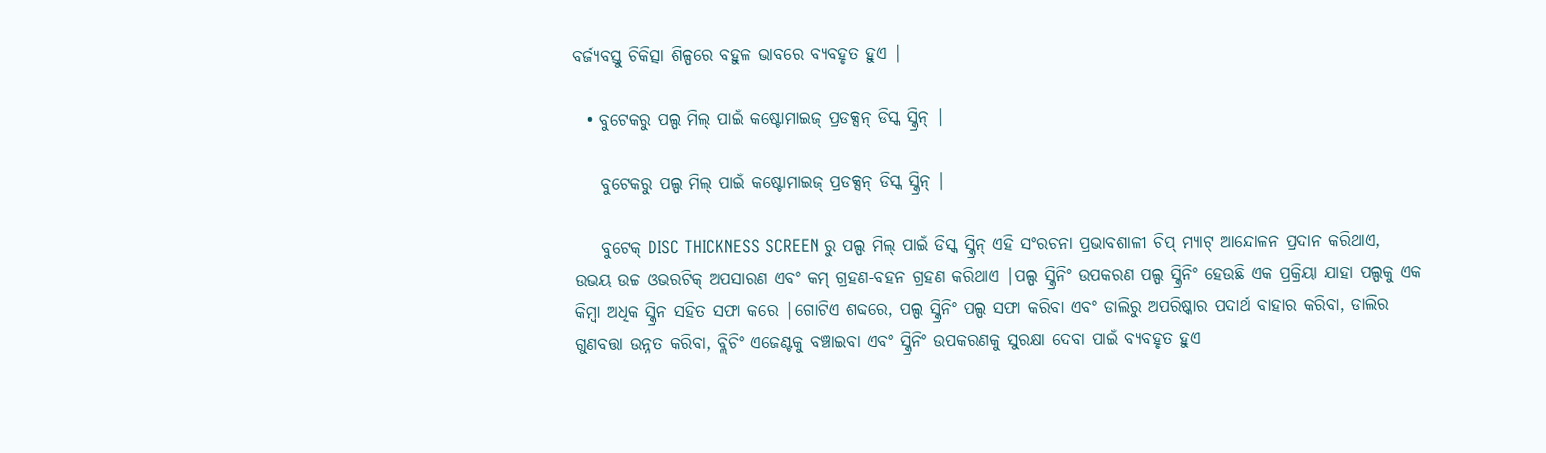ବର୍ଜ୍ୟବସ୍ତୁ ଚିକିତ୍ସା ଶିଳ୍ପରେ ବହୁଳ ଭାବରେ ବ୍ୟବହୃତ ହୁଏ |

  • ବୁଟେକରୁ ପଲ୍ପ ମିଲ୍ ପାଇଁ କଷ୍ଟୋମାଇଜ୍ ପ୍ରଡକ୍ସନ୍ ଡିସ୍କ ସ୍କ୍ରିନ୍ |

    ବୁଟେକରୁ ପଲ୍ପ ମିଲ୍ ପାଇଁ କଷ୍ଟୋମାଇଜ୍ ପ୍ରଡକ୍ସନ୍ ଡିସ୍କ ସ୍କ୍ରିନ୍ |

    ବୁଟେକ୍ DISC THICKNESS SCREEN ରୁ ପଲ୍ପ ମିଲ୍ ପାଇଁ ଡିସ୍କ ସ୍କ୍ରିନ୍ ଏହି ସଂରଚନା ପ୍ରଭାବଶାଳୀ ଚିପ୍ ମ୍ୟାଟ୍ ଆନ୍ଦୋଳନ ପ୍ରଦାନ କରିଥାଏ, ଉଭୟ ଉଚ୍ଚ ଓଭରଟିକ୍ ଅପସାରଣ ଏବଂ କମ୍ ଗ୍ରହଣ-ବହନ ଗ୍ରହଣ କରିଥାଏ |ପଲ୍ପ ସ୍କ୍ରିନିଂ ଉପକରଣ ପଲ୍ପ ସ୍କ୍ରିନିଂ ହେଉଛି ଏକ ପ୍ରକ୍ରିୟା ଯାହା ପଲ୍ପକୁ ଏକ କିମ୍ବା ଅଧିକ ସ୍କ୍ରିନ ସହିତ ସଫା କରେ |ଗୋଟିଏ ଶବ୍ଦରେ, ପଲ୍ପ ସ୍କ୍ରିନିଂ ପଲ୍ପ ସଫା କରିବା ଏବଂ ଡାଲିରୁ ଅପରିଷ୍କାର ପଦାର୍ଥ ବାହାର କରିବା, ଡାଲିର ଗୁଣବତ୍ତା ଉନ୍ନତ କରିବା, ବ୍ଲିଚିଂ ଏଜେଣ୍ଟକୁ ବଞ୍ଚାଇବା ଏବଂ ସ୍କ୍ରିନିଂ ଉପକରଣକୁ ସୁରକ୍ଷା ଦେବା ପାଇଁ ବ୍ୟବହୃତ ହୁଏ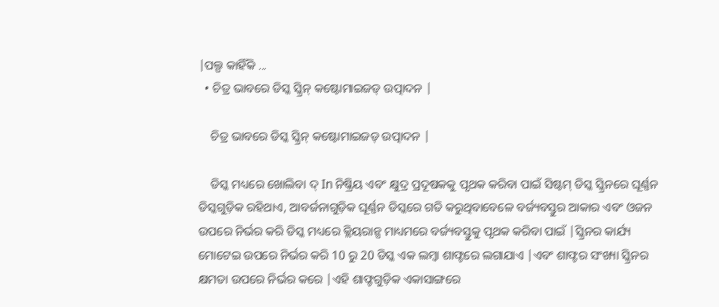|ପଲ୍ପ କାହିଁକି ...
  • ଚିତ୍ର ଭାବରେ ଡିସ୍କ ସ୍କ୍ରିନ୍ କଷ୍ଟୋମାଇଜଡ୍ ଉତ୍ପାଦନ |

    ଚିତ୍ର ଭାବରେ ଡିସ୍କ ସ୍କ୍ରିନ୍ କଷ୍ଟୋମାଇଜଡ୍ ଉତ୍ପାଦନ |

    ଡିସ୍କ ମଧ୍ୟରେ ଖୋଲିବା ଦ୍ In ନିଷ୍କ୍ରିୟ ଏବଂ କ୍ଷୁଦ୍ର ପ୍ରଦୂଷକକୁ ପୃଥକ କରିବା ପାଇଁ ସିଷ୍ଟମ୍ ଡିସ୍କ ସ୍କ୍ରିନରେ ଘୂର୍ଣ୍ଣନ ଡିସ୍କଗୁଡ଼ିକ ରହିଥାଏ, ଆବର୍ଜନାଗୁଡ଼ିକ ଘୂର୍ଣ୍ଣନ ଡିସ୍କରେ ଗତି କରୁଥିବାବେଳେ ବର୍ଜ୍ୟବସ୍ତୁର ଆକାର ଏବଂ ଓଜନ ଉପରେ ନିର୍ଭର କରି ଡିସ୍କ ମଧ୍ୟରେ କ୍ଲିୟରାନ୍ସ ମାଧ୍ୟମରେ ବର୍ଜ୍ୟବସ୍ତୁକୁ ପୃଥକ କରିବା ପାଇଁ |ସ୍କ୍ରିନର କାର୍ଯ୍ୟ ମୋଟେଇ ଉପରେ ନିର୍ଭର କରି 10 ରୁ 20 ଡିସ୍କ ଏକ ଲମ୍ବା ଶାଫ୍ଟରେ ଲଗାଯାଏ |ଏବଂ ଶାଫ୍ଟର ସଂଖ୍ୟା ସ୍କ୍ରିନର କ୍ଷମତା ଉପରେ ନିର୍ଭର କରେ |ଏହି ଶାଫ୍ଟଗୁଡ଼ିକ ଏକାସାଙ୍ଗରେ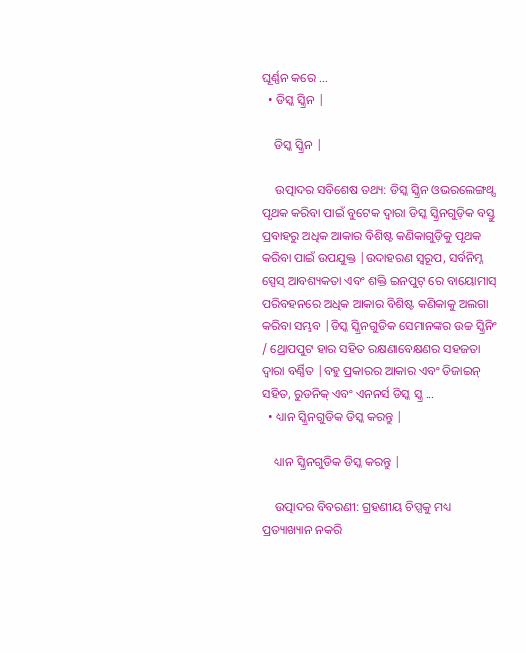ଘୂର୍ଣ୍ଣନ କରେ ...
  • ଡିସ୍କ ସ୍କ୍ରିନ |

    ଡିସ୍କ ସ୍କ୍ରିନ |

    ଉତ୍ପାଦର ସବିଶେଷ ତଥ୍ୟ: ଡିସ୍କ ସ୍କ୍ରିନ ଓଭରଲେଙ୍ଗଥ୍ସ ପୃଥକ କରିବା ପାଇଁ ବୁଟେକ ଦ୍ୱାରା ଡିସ୍କ ସ୍କ୍ରିନଗୁଡ଼ିକ ବସ୍ତୁ ପ୍ରବାହରୁ ଅଧିକ ଆକାର ବିଶିଷ୍ଟ କଣିକାଗୁଡ଼ିକୁ ପୃଥକ କରିବା ପାଇଁ ଉପଯୁକ୍ତ |ଉଦାହରଣ ସ୍ୱରୂପ, ସର୍ବନିମ୍ନ ସ୍ପେସ୍ ଆବଶ୍ୟକତା ଏବଂ ଶକ୍ତି ଇନପୁଟ୍ ରେ ବାୟୋମାସ୍ ପରିବହନରେ ଅଧିକ ଆକାର ବିଶିଷ୍ଟ କଣିକାକୁ ଅଲଗା କରିବା ସମ୍ଭବ |ଡିସ୍କ ସ୍କ୍ରିନଗୁଡିକ ସେମାନଙ୍କର ଉଚ୍ଚ ସ୍କ୍ରିନିଂ / ଥ୍ରୋପପୁଟ ହାର ସହିତ ରକ୍ଷଣାବେକ୍ଷଣର ସହଜତା ଦ୍ୱାରା ବର୍ଣ୍ଣିତ |ବହୁ ପ୍ରକାରର ଆକାର ଏବଂ ଡିଜାଇନ୍ ସହିତ, ରୁଡନିକ୍ ଏବଂ ଏନନର୍ସ ଡିସ୍କ ସ୍କ୍ର ...
  • ଧ୍ୟାନ ସ୍କ୍ରିନଗୁଡିକ ଡିସ୍କ କରନ୍ତୁ |

    ଧ୍ୟାନ ସ୍କ୍ରିନଗୁଡିକ ଡିସ୍କ କରନ୍ତୁ |

    ଉତ୍ପାଦର ବିବରଣୀ: ଗ୍ରହଣୀୟ ଚିପ୍ସକୁ ମଧ୍ୟ ପ୍ରତ୍ୟାଖ୍ୟାନ ନକରି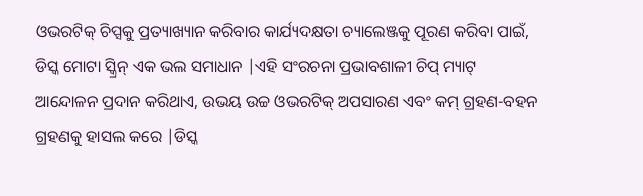ଓଭରଟିକ୍ ଚିପ୍ସକୁ ପ୍ରତ୍ୟାଖ୍ୟାନ କରିବାର କାର୍ଯ୍ୟଦକ୍ଷତା ଚ୍ୟାଲେଞ୍ଜକୁ ପୂରଣ କରିବା ପାଇଁ, ଡିସ୍କ ମୋଟା ସ୍କ୍ରିନ୍ ଏକ ଭଲ ସମାଧାନ |ଏହି ସଂରଚନା ପ୍ରଭାବଶାଳୀ ଚିପ୍ ମ୍ୟାଟ୍ ଆନ୍ଦୋଳନ ପ୍ରଦାନ କରିଥାଏ, ଉଭୟ ଉଚ୍ଚ ଓଭରଟିକ୍ ଅପସାରଣ ଏବଂ କମ୍ ଗ୍ରହଣ-ବହନ ଗ୍ରହଣକୁ ହାସଲ କରେ |ଡିସ୍କ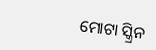ମୋଟା ସ୍କ୍ରିନ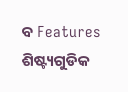ବ Features ଶିଷ୍ଟ୍ୟଗୁଡିକ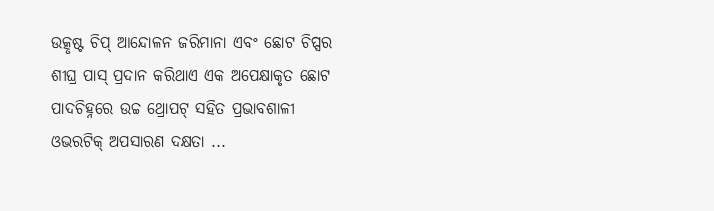ଉତ୍କୃଷ୍ଟ ଚିପ୍ ଆନ୍ଦୋଳନ ଜରିମାନା ଏବଂ ଛୋଟ ଚିପ୍ସର ଶୀଘ୍ର ପାସ୍ ପ୍ରଦାନ କରିଥାଏ ଏକ ଅପେକ୍ଷାକୃତ ଛୋଟ ପାଦଚିହ୍ନରେ ଉଚ୍ଚ ଥ୍ରୋପଟ୍ ସହିତ ପ୍ରଭାବଶାଳୀ ଓଭରଟିକ୍ ଅପସାରଣ ଦକ୍ଷତା ...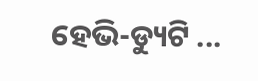ହେଭି-ଡ୍ୟୁଟି ...